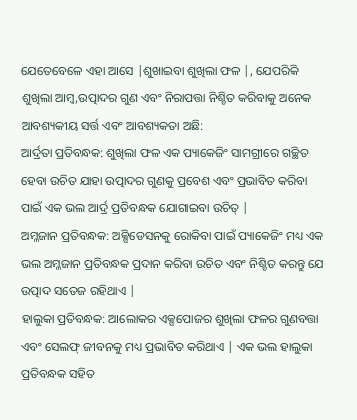ଯେତେବେଳେ ଏହା ଆସେ |ଶୁଖାଇବା ଶୁଖିଲା ଫଳ |, ଯେପରିକି ଶୁଖିଲା ଆମ୍ବ,ଉତ୍ପାଦର ଗୁଣ ଏବଂ ନିରାପତ୍ତା ନିଶ୍ଚିତ କରିବାକୁ ଅନେକ ଆବଶ୍ୟକୀୟ ସର୍ତ୍ତ ଏବଂ ଆବଶ୍ୟକତା ଅଛି:
ଆର୍ଦ୍ରତା ପ୍ରତିବନ୍ଧକ: ଶୁଖିଲା ଫଳ ଏକ ପ୍ୟାକେଜିଂ ସାମଗ୍ରୀରେ ଗଚ୍ଛିତ ହେବା ଉଚିତ ଯାହା ଉତ୍ପାଦର ଗୁଣକୁ ପ୍ରବେଶ ଏବଂ ପ୍ରଭାବିତ କରିବା ପାଇଁ ଏକ ଭଲ ଆର୍ଦ୍ର ପ୍ରତିବନ୍ଧକ ଯୋଗାଇବା ଉଚିତ୍ |
ଅମ୍ଳଜାନ ପ୍ରତିବନ୍ଧକ: ଅକ୍ସିଡେସନକୁ ରୋକିବା ପାଇଁ ପ୍ୟାକେଜିଂ ମଧ୍ୟ ଏକ ଭଲ ଅମ୍ଳଜାନ ପ୍ରତିବନ୍ଧକ ପ୍ରଦାନ କରିବା ଉଚିତ ଏବଂ ନିଶ୍ଚିତ କରନ୍ତୁ ଯେ ଉତ୍ପାଦ ସତେଜ ରହିଥାଏ |
ହାଲୁକା ପ୍ରତିବନ୍ଧକ: ଆଲୋକର ଏକ୍ସପୋଜର ଶୁଖିଲା ଫଳର ଗୁଣବତ୍ତା ଏବଂ ସେଲଫ୍ ଜୀବନକୁ ମଧ୍ୟ ପ୍ରଭାବିତ କରିଥାଏ | ଏକ ଭଲ ହାଲୁକା ପ୍ରତିବନ୍ଧକ ସହିତ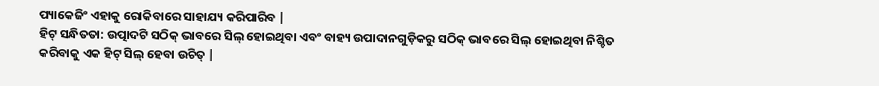ପ୍ୟାକେଜିଂ ଏହାକୁ ରୋକିବାରେ ସାହାଯ୍ୟ କରିପାରିବ |
ହିଟ୍ ସନ୍ଧିତତା: ଉତ୍ପାଦଟି ସଠିକ୍ ଭାବରେ ସିଲ୍ ହୋଇଥିବା ଏବଂ ବାହ୍ୟ ଉପାଦାନଗୁଡ଼ିକରୁ ସଠିକ୍ ଭାବରେ ସିଲ୍ ହୋଇଥିବା ନିଶ୍ଚିତ କରିବାକୁ ଏକ ହିଟ୍ ସିଲ୍ ହେବା ଉଚିତ୍ |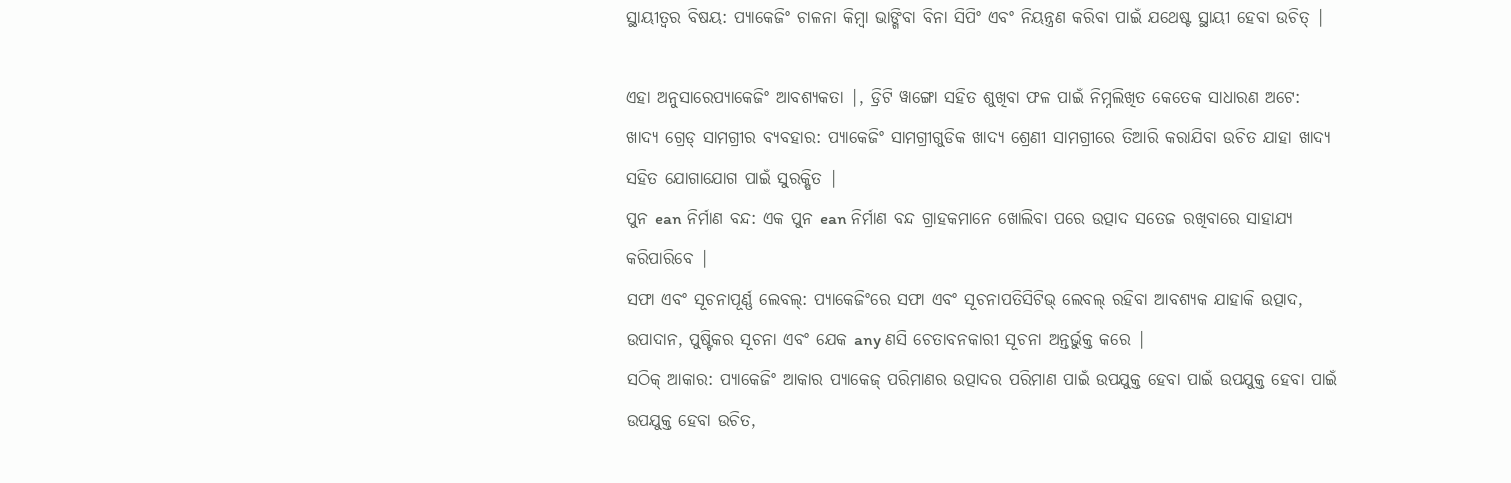ସ୍ଥାୟୀତ୍ୱର ବିଷୟ: ପ୍ୟାକେଜିଂ ଚାଳନା କିମ୍ବା ଭାଙ୍ଗିବା ବିନା ସିପିଂ ଏବଂ ନିୟନ୍ତ୍ରଣ କରିବା ପାଇଁ ଯଥେଷ୍ଟ ସ୍ଥାୟୀ ହେବା ଉଚିତ୍ |

ଏହା ଅନୁସାରେପ୍ୟାକେଜିଂ ଆବଶ୍ୟକତା |, ଡ୍ରିଟି ୱାଙ୍ଗୋ ସହିତ ଶୁଖିବା ଫଳ ପାଇଁ ନିମ୍ନଲିଖିତ କେତେକ ସାଧାରଣ ଅଟେ:
ଖାଦ୍ୟ ଗ୍ରେଡ୍ ସାମଗ୍ରୀର ବ୍ୟବହାର: ପ୍ୟାକେଜିଂ ସାମଗ୍ରୀଗୁଡିକ ଖାଦ୍ୟ ଶ୍ରେଣୀ ସାମଗ୍ରୀରେ ତିଆରି କରାଯିବା ଉଚିତ ଯାହା ଖାଦ୍ୟ ସହିତ ଯୋଗାଯୋଗ ପାଇଁ ସୁରକ୍ଷିତ |
ପୁନ ean ନିର୍ମାଣ ବନ୍ଦ: ଏକ ପୁନ ean ନିର୍ମାଣ ବନ୍ଦ ଗ୍ରାହକମାନେ ଖୋଲିବା ପରେ ଉତ୍ପାଦ ସତେଜ ରଖିବାରେ ସାହାଯ୍ୟ କରିପାରିବେ |
ସଫା ଏବଂ ସୂଚନାପୂର୍ଣ୍ଣ ଲେବଲ୍: ପ୍ୟାକେଜିଂରେ ସଫା ଏବଂ ସୂଚନାପତିସିଟିଭ୍ ଲେବଲ୍ ରହିବା ଆବଶ୍ୟକ ଯାହାକି ଉତ୍ପାଦ, ଉପାଦାନ, ପୁଷ୍ଟିକର ସୂଚନା ଏବଂ ଯେକ any ଣସି ଚେତାବନକାରୀ ସୂଚନା ଅନ୍ତର୍ଭୁକ୍ତ କରେ |
ସଠିକ୍ ଆକାର: ପ୍ୟାକେଜିଂ ଆକାର ପ୍ୟାକେଜ୍ ପରିମାଣର ଉତ୍ପାଦର ପରିମାଣ ପାଇଁ ଉପଯୁକ୍ତ ହେବା ପାଇଁ ଉପଯୁକ୍ତ ହେବା ପାଇଁ ଉପଯୁକ୍ତ ହେବା ଉଚିତ,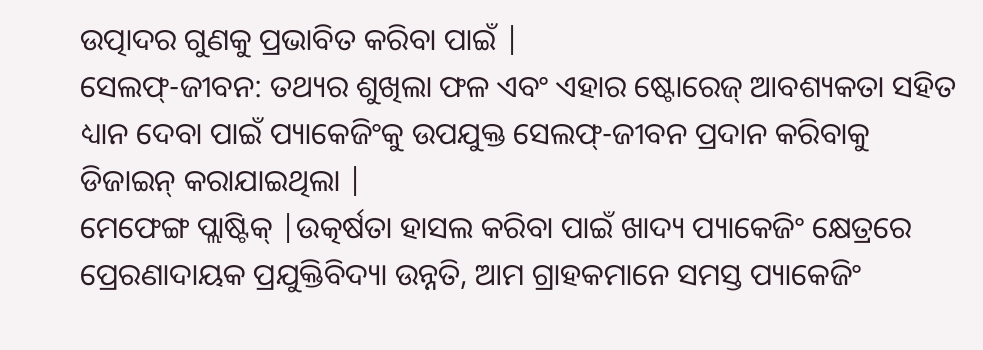ଉତ୍ପାଦର ଗୁଣକୁ ପ୍ରଭାବିତ କରିବା ପାଇଁ |
ସେଲଫ୍-ଜୀବନ: ତଥ୍ୟର ଶୁଖିଲା ଫଳ ଏବଂ ଏହାର ଷ୍ଟୋରେଜ୍ ଆବଶ୍ୟକତା ସହିତ ଧ୍ୟାନ ଦେବା ପାଇଁ ପ୍ୟାକେଜିଂକୁ ଉପଯୁକ୍ତ ସେଲଫ୍-ଜୀବନ ପ୍ରଦାନ କରିବାକୁ ଡିଜାଇନ୍ କରାଯାଇଥିଲା |
ମେଫେଙ୍ଗ ପ୍ଲାଷ୍ଟିକ୍ |ଉତ୍କର୍ଷତା ହାସଲ କରିବା ପାଇଁ ଖାଦ୍ୟ ପ୍ୟାକେଜିଂ କ୍ଷେତ୍ରରେ ପ୍ରେରଣାଦାୟକ ପ୍ରଯୁକ୍ତିବିଦ୍ୟା ଉନ୍ନତି, ଆମ ଗ୍ରାହକମାନେ ସମସ୍ତ ପ୍ୟାକେଜିଂ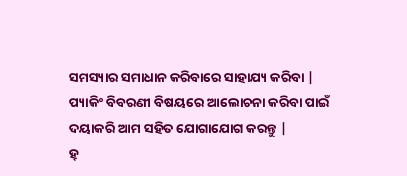ସମସ୍ୟାର ସମାଧାନ କରିବାରେ ସାହାଯ୍ୟ କରିବା |
ପ୍ୟାକିଂ ବିବରଣୀ ବିଷୟରେ ଆଲୋଚନା କରିବା ପାଇଁ ଦୟାକରି ଆମ ସହିତ ଯୋଗାଯୋଗ କରନ୍ତୁ |
ହ୍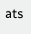ats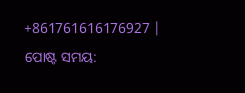+861761616176927 |
ପୋଷ୍ଟ ସମୟ: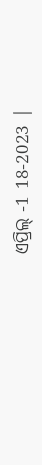ଏପ୍ରିଲ୍ -1 18-2023 |